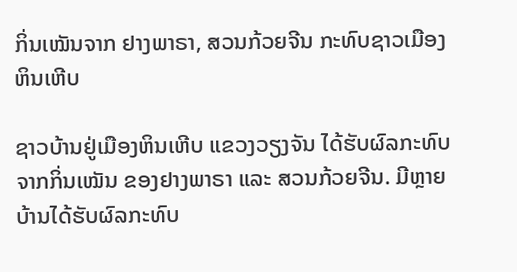ກິ່ນເໝັນຈາກ ຢາງພາຣາ, ສວນກ້ວຍຈີນ ກະທົບຊາວເມືອງຫິນເຫີບ

ຊາວບ້ານຢູ່ເມືອງຫິນເຫີບ ແຂວງວຽງຈັນ ໄດ້ຮັບຜົລກະທົບຈາກກິ່ນເໝັນ ຂອງຢາງພາຣາ ແລະ ສວນກ້ວຍຈີນ. ມີຫຼາຍບ້ານໄດ້ຮັບຜົລກະທົບ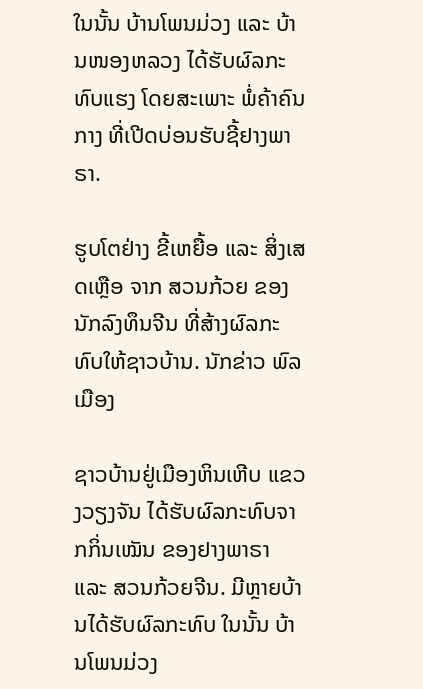ໃນນັ້ນ ບ້ານໂພນມ່ວງ ແລະ ບ້ານໜອງຫລວງ ໄດ້ຮັບຜົລກະທົບແຮງ ໂດຍສະເພາະ ພໍ່ຄ້າຄົນກາງ ທີ່ເປີດບ່ອນຮັບຊີ້ຢາງພາຣາ.

ຮູບໂຕຢ່າງ ຂີ້ເຫຍື້ອ ແລະ ສິ່ງເສດເຫຼືອ ຈາກ ສວນກ້ວຍ ຂອງ ນັກລົງທຶນຈີນ ທີ່ສ້າງຜົລກະທົບໃຫ້ຊາວບ້ານ. ນັກຂ່າວ ພົລເມືອງ

ຊາວບ້ານຢູ່ເມືອງຫິນເຫີບ ແຂວງວຽງຈັນ ໄດ້ຮັບຜົລກະທົບຈາກກິ່ນເໝັນ ຂອງຢາງພາຣາ ແລະ ສວນກ້ວຍຈີນ. ມີຫຼາຍບ້ານໄດ້ຮັບຜົລກະທົບ ໃນນັ້ນ ບ້ານໂພນມ່ວງ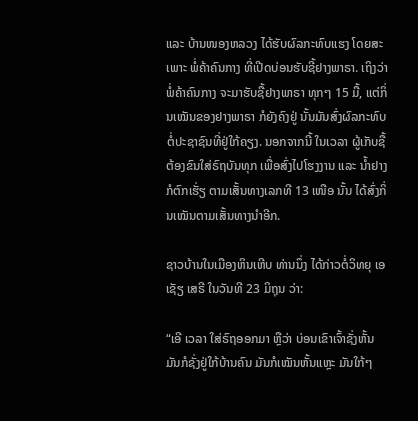ແລະ ບ້ານໜອງຫລວງ ໄດ້ຮັບຜົລກະທົບແຮງ ໂດຍສະເພາະ ພໍ່ຄ້າຄົນກາງ ທີ່ເປີດບ່ອນຮັບຊີ້ຢາງພາຣາ. ເຖິງວ່າ ພໍ່ຄ້າຄົນກາງ ຈະມາຮັບຊື້ຢາງພາຣາ ທຸກໆ 15 ມື້, ແຕ່ກິ່ນເໝັນຂອງຢາງພາຣາ ກໍຍັງຄົງຢູ່ ນັ້ນມັນສົ່ງຜົລກະທົບ ຕໍ່ປະຊາຊົນທີ່ຢູ່ໃກ້ຄຽງ. ນອກຈາກນີ້ ໃນເວລາ ຜູ້ເກັບຊື້ຕ້ອງຂົນໃສ່ຣົຖບັນທຸກ ເພື່ອສົ່ງໄປໂຮງງານ ແລະ ນໍ້າຢາງ ກໍຕົກເຮັ່ຽ ຕາມເສັ້ນທາງເລກທີ 13 ເໜືອ ນັ້ນ ໄດ້ສົ່ງກິ່ນເໝັນຕາມເສັ້ນທາງນໍາອີກ.

ຊາວບ້ານໃນເມືອງຫິນເຫີບ ທ່ານນຶ່ງ ໄດ້ກ່າວຕໍ່ວິທຍຸ ເອເຊັຽ ເສຣີ ໃນວັນທີ 23 ມິຖຸນ ວ່າ:

“ເອີ ເວລາ ໃສ່ຣົຖອອກມາ ຫຼືວ່າ ບ່ອນເຂົາເຈົ້າຊັ່ງຫັ້ນ ມັນກໍຊັ່ງຢູ່ໃກ້ບ້ານຄົນ ມັນກໍເໝັນຫັ້ນແຫຼະ ມັນໃກ້ໆ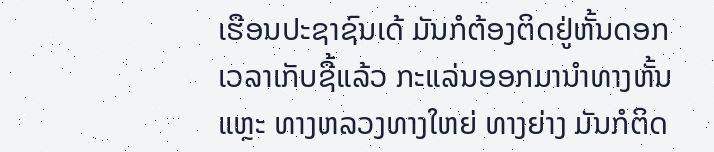ເຮືອນປະຊາຊົນເດ້ ມັນກໍຕ້ອງຕິດຢູ່ຫັ້ນດອກ ເວລາເກັບຊື້ແລ້ວ ກະແລ່ນອອກມານໍາທາງຫັ້ນແຫຼະ ທາງຫລວງທາງໃຫຍ່ ທາງຍ່າງ ມັນກໍຕິດ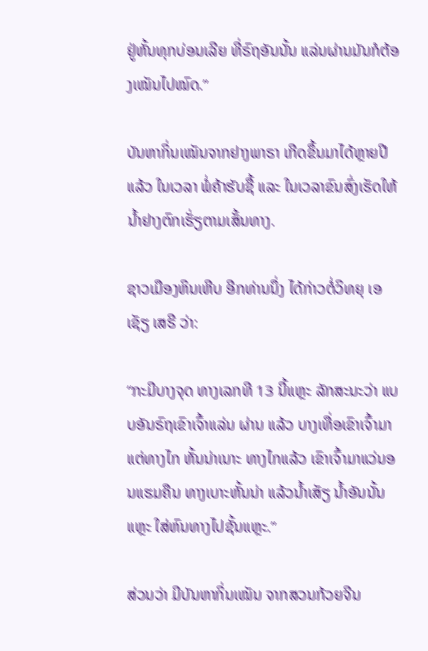ຢູ່ຫັ້ນທຸກບ່ອນເລີຍ ທີ່ຣົຖອັນນັ້ນ ແລ່ນຜ່ານມັນກໍຕ້ອງເໝັນໄປໝົດ.”

ບັນຫາກິ່ນເໝັນຈາກຢາງພາຣາ ເກີດຂຶ້ນມາໄດ້ຫຼາຍປີແລ້ວ ໃນເວລາ ພໍ່ຄ້າຮັບຊື້ ແລະ ໃນເວລາຂົນສົ່ງເຮັດໃຫ້ນໍ້າຢາງຕົກເຮັ່ຽຕາມເສັ້ນທາງ.

ຊາວເມືອງຫິນເຫີບ ອີກທ່ານນຶ່ງ ໄດ້ກ່າວຕໍ່ວິທຍຸ ເອເຊັຽ ເສຣີ ວ່າ:

“ກະມີບາງຈຸດ ທາງເລກທີ 13 ນີ້ແຫຼະ ລັກສະນະວ່າ ແບບອັນຣົຖເຂົາເຈົ້າແລ່ນ ຜ່ານ ແລ້ວ ບາງເທື່ອເຂົາເຈົ້າມາແຕ່ທາງໄກ ຫັ້ນນ່າເນາະ ທາງໄກແລ້ວ ເຂົາເຈົ້າມາແວ່ນອນແຮມຄືນ ທາງເບາະຫັ້ນນ່າ ແລ້ວນໍ້າເສັຽ ນໍ້າອັນນັ້ນແຫຼະ ໃສ່ຫົນທາງໄປຊັ້ນແຫຼະ.”

ສ່ວນວ່າ ມີບັນຫາກິ່ນເໝັນ ຈາກສວນກ້ວຍຈີນ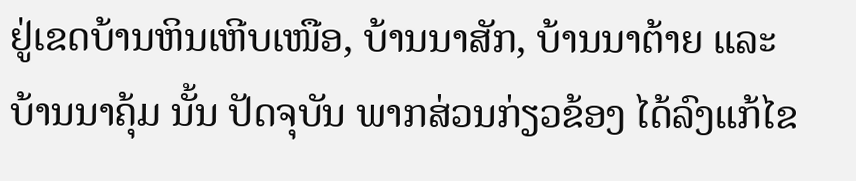ຢູ່ເຂດບ້ານຫິນເຫີບເໜືອ, ບ້ານນາສັກ, ບ້ານນາຕ້າຍ ແລະ ບ້ານນາຄຸ້ມ ນັ້ນ ປັດຈຸບັນ ພາກສ່ວນກ່ຽວຂ້ອງ ໄດ້ລົງແກ້ໄຂ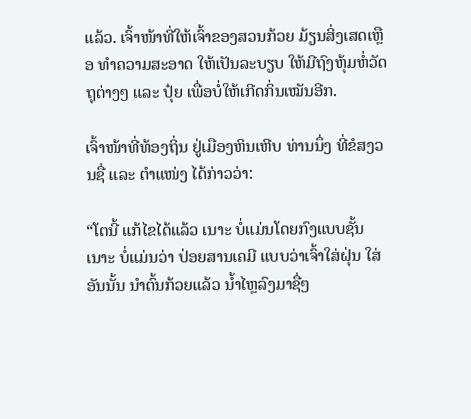ແລ້ວ. ເຈົ້າໜ້າທີ່ໃຫ້ເຈົ້າຂອງສວນກ້ວຍ ມ້ຽນສິ່ງເສດເຫຼືອ ທໍາຄວາມສະອາດ ໃຫ້ເປັນລະບຽບ ໃຫ້ມີຖົງຫຸ້ມຫໍ່ວັດຖຸຕ່າງໆ ແລະ ປຸ໋ຍ ເພື່ອບໍ່ໃຫ້ເກີດກິ່ນເໝັນອີກ.

ເຈົ້າໜ້າທີ່ທ້ອງຖິ່ນ ຢູ່ເມືອງຫິນເຫີບ ທ່ານນຶ່ງ ທີ່ຂໍສງວນຊື່ ແລະ ຕໍາແໜ່ງ ໄດ້ກ່າວວ່າ:

“ໂຕນີ້ ແກ້ໄຂໄດ້ແລ້ວ ເນາະ ບໍ່ແມ່ນໂດຍກົງແບບຊັ້ນເນາະ ບໍ່ແມ່ນວ່າ ປ່ອຍສານເຄມີ ແບບວ່າເຈົ້າໃສ່ຝຸ່ນ ໃສ່ອັນນັ້ນ ນໍາຕົ້ນກ້ວຍແລ້ວ ນໍ້າໄຫຼລົງມາຊື່ໆ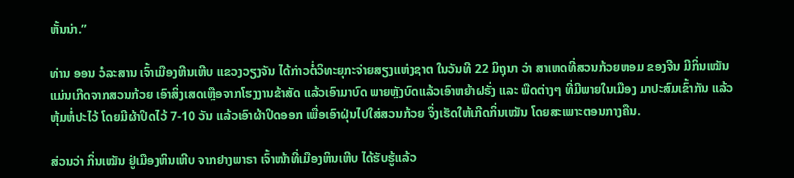ຫັ້ນນ່າ.”

ທ່ານ ອອນ ວໍລະສານ ເຈົ້າເມືອງຫີນເຫີບ ແຂວງວຽງຈັນ ໄດ້ກ່າວຕໍ່ວິທະຍຸກະຈ່າຍສຽງແຫ່ງຊາຕ ໃນວັນທີ 22 ມິຖຸນາ ວ່າ ສາເຫດທີ່ສວນກ້ວຍຫອມ ຂອງຈີນ ມີກິ່ນເໝັນ ແມ່ນເກີດຈາກສວນກ້ວຍ ເອົາສິ່ງເສດເຫຼືອຈາກໂຮງງານຂ້າສັດ ແລ້ວເອົາມາບົດ ພາຍຫຼັງບົດແລ້ວເອົາຫຍ້າຝຣັ່ງ ແລະ ພືດຕ່າງໆ ທີ່ມີພາຍໃນເມືອງ ມາປະສົມເຂົ້າກັນ ແລ້ວຫຸ້ມຫໍ່ປະໄວ້ ໂດຍມີຜ້າປິດໄວ້ 7-10 ວັນ ແລ້ວເອົາຜ້າປິດອອກ ເພື່ອເອົາຝຸ່ນໄປໃສ່ສວນກ້ວຍ ຈຶ່ງເຮັດໃຫ້ເກີດກິ່ນເໝັນ ໂດຍສະເພາະຕອນກາງຄືນ.

ສ່ວນວ່າ ກິ່ນເໝັນ ຢູ່ເມືອງຫິນເຫີບ ຈາກຢາງພາຣາ ເຈົ້າໜ້າທີ່ເມືອງຫິນເຫີບ ໄດ້ຮັບຮູ້ແລ້ວ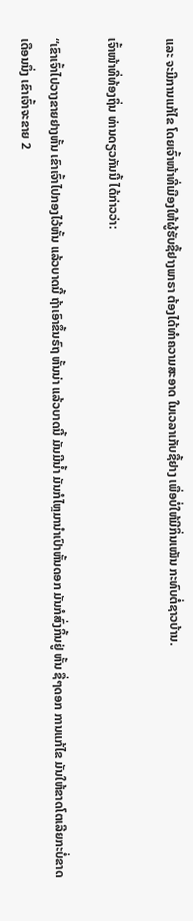ແລະ ຈະມີການແກ້ໄຂ ໂດຍເຈົ້າໜ້າທີ່ເມືອງໃຫ້ຜູ້ຮັບຊື້ຢາງພາຣາ ຕ້ອງໄດ້ທໍາຄວາມສະອາດ ໃນເວລາເກັບຊື້ຢາງ ເພື່ອບໍ່ໃຫ້ມີກິ່ນເໝັນ ກະທົບຕໍ່ຊາວບ້ານ.

ເຈົ້າໜ້າທີ່ທ້ອງຖິ່ນ ທ່ານດຽວກັນນີ້ ໄດ້ກ່າວວ່າ:

“ເຂົາເຈົ້າໄປວາງຂາຍຢາງຫັ້ນ ເຂົາເຈົ້າໄປກອງໄວ້ຫັ້ນ ແລ້ວບາດນີ້ ຖ້າເອົາຂຶ້ນຣົຖ ຫັ້ນນ່າ ແລ້ວບາດນີ້ ມັນມີນໍ້າ ມັນກໍໄຫຼມານໍາເປົາຫັ້ນດອກ ມັນກໍສົ່ງກິ້ນຢູ່ ຫັ້ນ ຊື່ໆດອກ ການແກ້ໄຂ ມັນໃຫ້ຂາດໂຕເລີຍກະບໍ່ຂາດ ເດືອນນຶ່ງ ເຂົາເຈົ້າຈະຂາຍ 2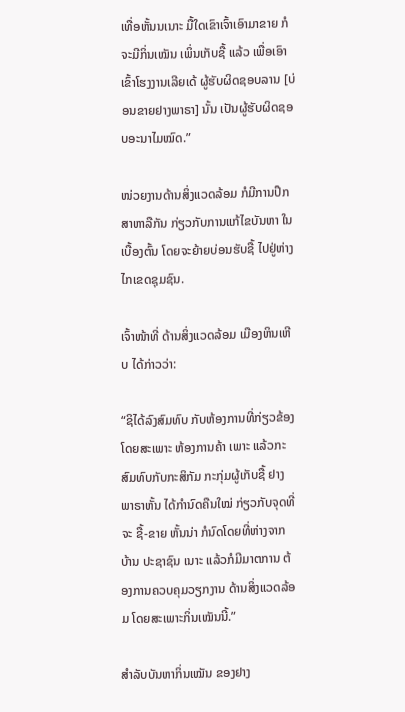ເທື່ອຫັ້ນນເນາະ ມື້ໃດເຂົາເຈົ້າເອົາມາຂາຍ ກໍຈະມີກິ່ນເໝັນ ເພິ່ນເກັບຊື້ ແລ້ວ ເພື່ອເອົາເຂົ້າໂຮງງານເລີຍເດ້ ຜູ້ຮັບຜິດຊອບລານ [ບ່ອນຂາຍຢາງພາຣາ] ນັ້ນ ເປັນຜູ້ຮັບຜິດຊອບອະນາໄມໝົດ.”

ໜ່ວຍງານດ້ານສິ່ງແວດລ້ອມ ກໍມີການປຶກສາຫາລືກັນ ກ່ຽວກັບການແກ້ໄຂບັນຫາ ໃນເບື້ອງຕົ້ນ ໂດຍຈະຍ້າຍບ່ອນຮັບຊື້ ໄປຢູ່ຫ່າງໄກເຂດຊຸມຊົນ.

ເຈົ້າໜ້າທີ່ ດ້ານສິ່ງແວດລ້ອມ ເມືອງຫິນເຫີບ ໄດ້ກ່າວວ່າ:

“ຊິໄດ້ລົງສົມທົບ ກັບຫ້ອງການທີ່ກ່ຽວຂ້ອງ ໂດຍສະເພາະ ຫ້ອງການຄ້າ ເພາະ ແລ້ວກະສົມທົບກັບກະສິກັມ ກະກຸ່ມຜູ້ເກັບຊື້ ຢາງພາຣາຫັ້ນ ໄດ້ກໍານົດຄືນໃໝ່ ກ່ຽວກັບຈຸດທີ່ຈະ ຊື້-ຂາຍ ຫັ້ນນ່າ ກໍນົດໂດຍທີ່ຫ່າງຈາກບ້ານ ປະຊາຊົນ ເນາະ ແລ້ວກໍມີມາຕການ ຕ້ອງການຄວບຄຸມວຽກງານ ດ້ານສິ່ງແວດລ້ອມ ໂດຍສະເພາະກິ່ນເໝັນນີ້.”

ສໍາລັບບັນຫາກິ່ນເໝັນ ຂອງຢາງ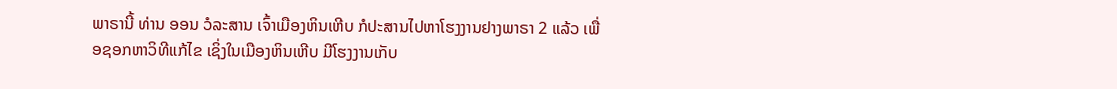ພາຣານີ້ ທ່ານ ອອນ ວໍລະສານ ເຈົ້າເມືອງຫິນເຫີບ ກໍປະສານໄປຫາໂຮງງານຢາງພາຣາ 2 ແລ້ວ ເພື່ອຊອກຫາວິທີແກ້ໄຂ ເຊິ່ງໃນເມືອງຫິນເຫີບ ມີໂຮງງານເກັບ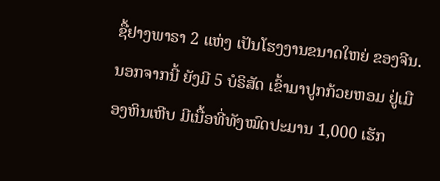ຊື້ຢາງພາຣາ 2 ແຫ່ງ ເປັນໂຮງງານຂນາດໃຫຍ່ ຂອງຈີນ. ນອກຈາກນີ້ ຍັງມີ 5 ບໍຣິສັດ ເຂົ້າມາປູກກ້ວຍຫອມ ຢູ່ເມືອງຫິນເຫີບ ມີເນື້ອທີ່ທັງໝົດປະມານ 1,000 ເຮັກ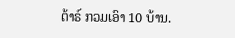ຕ້າຣ໌ ກວມເອົາ 10 ບ້ານ.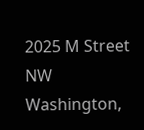2025 M Street NW
Washington,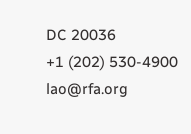DC 20036
+1 (202) 530-4900
lao@rfa.org